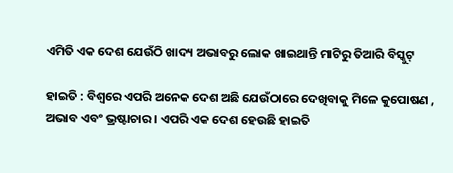ଏମିତି ଏକ ଦେଶ ଯେଉଁଠି ଖାଦ୍ୟ ଅଭାବରୁ ଲୋକ ଖାଇଥାନ୍ତି ମାଟିରୁ ତିଆରି ବିସ୍କୁଟ୍‌

ହାଇତି : ବିଶ୍ୱରେ ଏପରି ଅନେକ ଦେଶ ଅଛି ଯେଉଁଠାରେ ଦେଖିବାକୁ ମିଳେ କୁପୋଷଣ , ଅଭାବ ଏବଂ ଭ୍ରଷ୍ଟାଚାର । ଏପରି ଏକ ଦେଶ ହେଉଛି ହାଇତି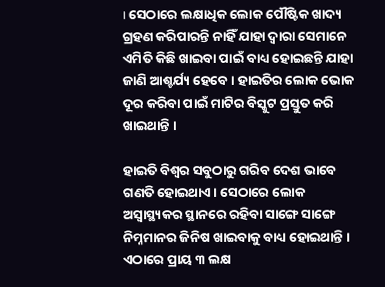। ସେଠାରେ ଲକ୍ଷାଧିକ ଲୋକ ପୌଷ୍ଟିକ ଖାଦ୍ୟ ଗ୍ରହଣ କରିପାରନ୍ତି ନାହିଁ ଯାହା ଦ୍ୱାରା ସେମାନେ ଏମିତି କିଛି ଖାଇବା ପାଇଁ ବାଧ୍ୟ ହୋଇଛନ୍ତି ଯାହା ଜାଣି ଆଶ୍ଚର୍ଯ୍ୟ ହେବେ । ହାଇତିର ଲୋକ ଭୋକ ଦୂର କରିବା ପାଇଁ ମାଟିର ବିସ୍କୁଟ ପ୍ରସ୍ତୁତ କରି ଖାଇଥାନ୍ତି ।

ହାଇତି ବିଶ୍ୱର ସବୁଠାରୁ ଗରିବ ଦେଶ ଭାବେ ଗଣତି ହୋଇଥାଏ। ସେଠାରେ ଲୋକ ଅସ୍ୱାସ୍ଥ୍ୟକର ସ୍ଥାନରେ ରହିବା ସାଙ୍ଗେ ସାଙ୍ଗେ ନିମ୍ନମାନର ଜିନିଷ ଖାଇବାକୁ ବାଧ୍ୟ ହୋଇଥାନ୍ତି । ଏଠାରେ ପ୍ରାୟ ୩ ଲକ୍ଷ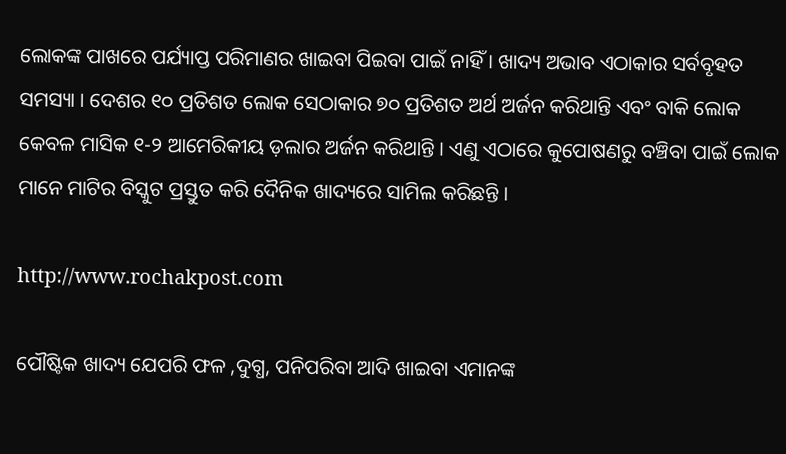ଲୋକଙ୍କ ପାଖରେ ପର୍ଯ୍ୟାପ୍ତ ପରିମାଣର ଖାଇବା ପିଇବା ପାଇଁ ନାହିଁ । ଖାଦ୍ୟ ଅଭାବ ଏଠାକାର ସର୍ବବୃହତ ସମସ୍ୟା । ଦେଶର ୧୦ ପ୍ରତିଶତ ଲୋକ ସେଠାକାର ୭୦ ପ୍ରତିଶତ ଅର୍ଥ ଅର୍ଜନ କରିଥାନ୍ତି ଏବଂ ବାକି ଲୋକ କେବଳ ମାସିକ ୧-୨ ଆମେରିକୀୟ ଡ଼ଲାର ଅର୍ଜନ କରିଥାନ୍ତି । ଏଣୁ ଏଠାରେ କୁପୋଷଣରୁ ବଞ୍ଚିବା ପାଇଁ ଲୋକ ମାନେ ମାଟିର ବିସ୍କୁଟ ପ୍ରସ୍ତୁତ କରି ଦୈନିକ ଖାଦ୍ୟରେ ସାମିଲ କରିଛନ୍ତି ।

http://www.rochakpost.com

ପୌଷ୍ଟିକ ଖାଦ୍ୟ ଯେପରି ଫଳ ,ଦୁଗ୍ଧ, ପନିପରିବା ଆଦି ଖାଇବା ଏମାନଙ୍କ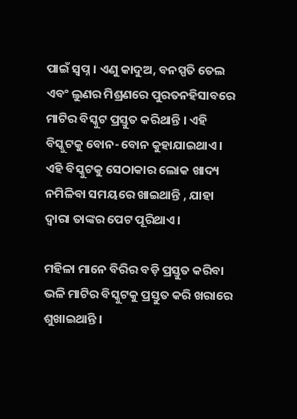ପାଇଁ ସ୍ୱପ୍ନ । ଏଣୁ କାଦୁଅ, ବନସ୍ପତି ତେଲ ଏବଂ ଲୁଣର ମିଶ୍ରଣରେ ପୁରତନହିସାବରେ ମାଟିର ବିସ୍କୁଟ ପ୍ରସ୍ତୁତ କରିଥାନ୍ତି । ଏହି ବିସ୍କୁଟକୁ ବୋନ-ବୋନ କୁହାଯାଇଥାଏ। ଏହି ବିସ୍କୁଟକୁ ସେଠାକାର ଲୋକ ଖାଦ୍ୟ ନମିଳିବା ସମୟରେ ଖାଇଥାନ୍ତି , ଯାହା ଦ୍ୱାରା ତାଙ୍କର ପେଟ ପୂରିଥାଏ।

ମହିଳା ମାନେ ବିରିର ବଡ଼ି ପ୍ରସ୍ତୁତ କରିବା ଭଳି ମାଟିର ବିସ୍କୁଟକୁ ପ୍ରସ୍ତୁତ କରି ଖରାରେ ଶୁଖାଇଥାନ୍ତି ।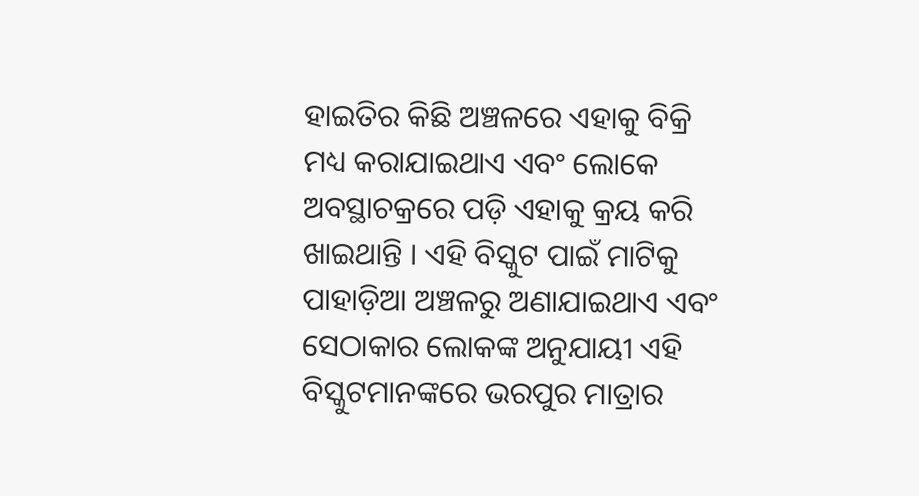ହାଇତିର କିଛି ଅଞ୍ଚଳରେ ଏହାକୁ ବିକ୍ରି ମଧ୍ୟ କରାଯାଇଥାଏ ଏବଂ ଲୋକେ ଅବସ୍ଥାଚକ୍ରରେ ପଡ଼ି ଏହାକୁ କ୍ରୟ କରି ଖାଇଥାନ୍ତି । ଏହି ବିସ୍କୁଟ ପାଇଁ ମାଟିକୁ ପାହାଡ଼ିଆ ଅଞ୍ଚଳରୁ ଅଣାଯାଇଥାଏ ଏବଂ ସେଠାକାର ଲୋକଙ୍କ ଅନୁଯାୟୀ ଏହି ବିସ୍କୁଟମାନଙ୍କରେ ଭରପୁର ମାତ୍ରାର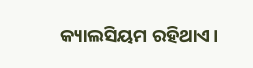କ୍ୟାଲସିୟମ ରହିଥାଏ।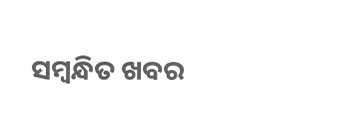ସମ୍ବନ୍ଧିତ ଖବର